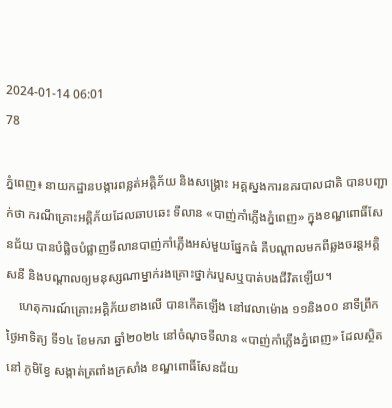2024-01-14 06:01
78

ភ្នំពេញ៖ នាយកដ្ឋានបង្ការពន្លត់អគ្គិភ័យ និងសង្គ្រោះ អគ្គស្នងការនគរបាលជាតិ បានបញ្ជាក់ថា ករណីគ្រោះអគ្គិភ័យដែលឆាបឆេះ ទីលាន «បាញ់កាំភ្លើងភ្នំពេញ» ក្នុងខណ្ឌពោធិ៍សែនជ័យ បានបំផ្លិចបំផ្លាញទីលានបាញ់កាំភ្លើងអស់មួយផ្នែកធំ គឺបណ្តាលមកពីឆ្លងចរន្តអគ្គិសនី និងបណ្តាលឲ្យមនុស្សណាម្នាក់រងគ្រោះថ្នាក់របួសឬបាត់បងជីវិតឡើយ។
    ហេតុការណ៍គ្រោះអគ្គិភ័យខាងលើ បានកើតឡើង នៅវេលាម៉ោង ១១និង០០ នាទីព្រឹក ថ្ងៃអាទិត្យ ទី១៤ ខែមករា ឆ្នាំ២០២៤ នៅចំណុចទីលាន «បាញ់កាំភ្លើងភ្នំពេញ» ដែលស្ថិតនៅ ភូមិខ្វែ សង្កាត់ត្រពាំងក្រសាំង ខណ្ឌពោធិ៍សែនជ័យ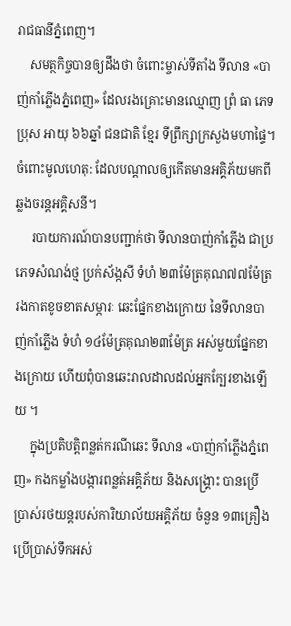រាជធានីភ្នំពេញ។
    សមត្ថកិច្ចបានឲ្យដឹងថា ចំពោះម្ចាស់ទីតាំង ទីលាន «បាញ់កាំភ្លើងភ្នំពេញ» ដែលរងគ្រោះមានឈ្មោញ ព្រំ ធា ភេទប្រុស អាយុ ៦៦ឆ្នាំ ជនជាតិ ខ្មែរ ទីព្រឹក្សាក្រសួងមហាផ្ទៃ។ ចំពោះមូលហេតុ: ដែលបណ្ដាលឲ្យកើតមានអគ្គិភ័យមកពីឆ្លងចរន្តអគ្គិសនី។
     របាយការណ៍បានបញ្ជាក់ថា ទីលានបាញ់កាំភ្លើង ជាប្រភេទសំណង់ថ្ម ប្រក់ស័ង្កសី ទំហំ ២៣ម៉ែត្រគុណ៧៧ម៉ែត្រ រងកាតខូចខាតសម្ភារៈ ឆេះផ្នែកខាងក្រោយ នៃទីលានបាញ់កាំភ្លើង ទំហំ ១៤ម៉ែត្រគុណ២៣ម៉ែត្រ អស់មួយផ្នែកខាងក្រោយ ហើយពុំបានឆេះរាលដាលដល់អ្នកក្បែរខាងឡើយ ។
     ក្នុងប្រតិបត្តិពន្លត់ករណីឆេះ ទីលាន «បាញ់កាំភ្លើងភ្នំពេញ» កងកម្លាំងបង្ការពន្លត់អគ្គិភ័យ និងសង្គ្រោះ បានប្រេីប្រាស់រថយន្តរបស់ការិយាល័យអគ្គិភ័យ ចំនួន ១៣គ្រឿង ប្រេីប្រាស់ទឹកអស់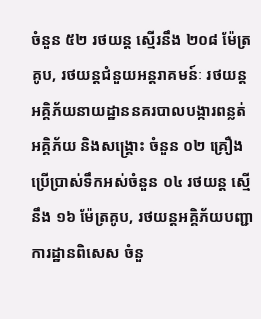ចំនួន ៥២ រថយន្ត ស្មើរនឹង ២០៨ ម៉ែត្រគូប, រថយន្តជំនួយអន្តរាគមន៍ៈ រថយន្តអគ្គិភ័យនាយដ្ឋាននគរបាលបង្ការពន្លត់អគ្គិភ័យ និងសង្គ្រោះ ចំនួន ០២ គ្រឿង ប្រើប្រាស់ទឹកអស់ចំនួន ០៤ រថយន្ត ស្មើនឹង ១៦ ម៉ែត្រគូប, រថយន្តអគ្គិភ័យបញ្ជាការដ្ឋានពិសេស ចំនួ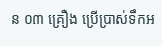ន ០៣ គ្រឿង ប្រើប្រាស់ទឹកអ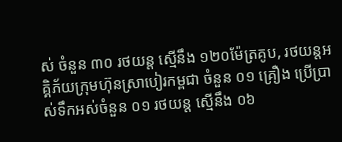ស់ ចំនួន ៣០ រថយន្ត ស្មើនឹង ១២០ម៉ែត្រគូប, រថយន្តអគ្គិភ័យក្រុមហ៊ុនស្រាបៀរកម្ពជា ចំនួន ០១ គ្រឿង ប្រើប្រាស់ទឹកអស់ចំនួន ០១ រថយន្ត ស្មើនឹង ០៦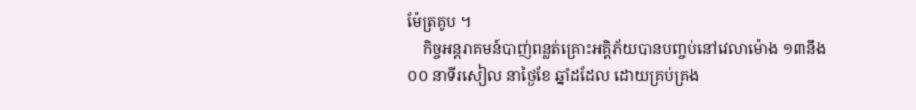ម៉ែត្រគូប ។
    កិច្ចអន្តរាគមន៍បាញ់ពន្លត់គ្រោះអគ្គិភ័យបានបញ្ចប់នៅវេលាម៉ោង ១៣នឹង០០ នាទីរសៀល នាថ្ងៃខែ ឆ្នាំដដែល ដោយគ្រប់គ្រង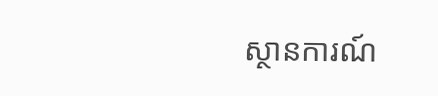ស្ថានការណ៍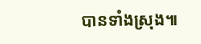បានទាំងស្រុង៕